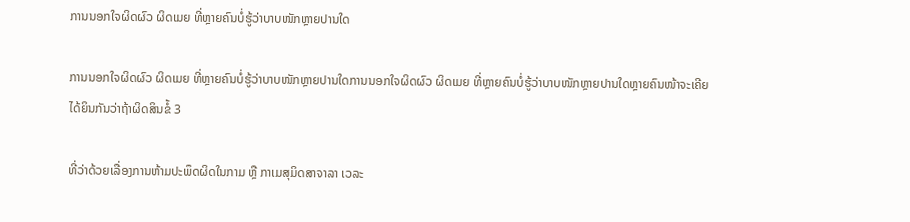ການນອກໃຈຜິດຜົວ ຜິດເມຍ ທີ່ຫຼາຍຄົນບໍ່ຮູ້ວ່າບາບໜັກຫຼາຍປານໃດ

ການນອກໃຈຜິດຜົວ ຜິດເມຍ ທີ່ຫຼາຍຄົນບໍ່ຮູ້ວ່າບາບໜັກຫຼາຍປານໃດການນອກໃຈຜິດຜົວ ຜິດເມຍ ທີ່ຫຼາຍຄົນບໍ່ຮູ້ວ່າບາບໜັກຫຼາຍປານໃດຫຼາຍຄົນໜ້າຈະເຄີຍໄດ້ຍິນກັນວ່າຖ້າຜິດສິນຂໍ້ 3

ທີ່ວ່າດ້ວຍເລື່ອງການຫ້າມປະພຶດຜິດໃນກາມ ຫຼື ກາເມສຸມິດສາຈາລາ ເວລະ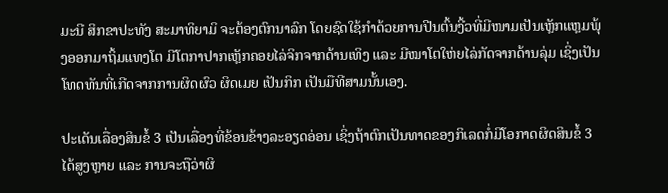ມະນີ ສິກຂາປະທັງ ສະມາທິຍາມິ ຈະຕ້ອງຕົກນາລົກ ໂດຍຊົດໃຊ້ກໍາດ້ວຍການປີນຕົ້ນງີ້ວທີ່ມີໜາມເປັນເຫຼັກແຫຼມພຸ້ງອອກມາຖິ້ມແທງໂຕ ມີໂຕກາປາກເຫຼັກຄອຍໄລ່ຈິກຈາກດ້ານເທິງ ແລະ ມີໝາໂຕໃຫ່ຍໄລ່ກັດຈາກດ້ານລຸ່ມ ເຊິ່ງເປັນໂທດທັນທີ່ເກີດຈາກການຜິດຜົວ ຜິດເມຍ ເປັນກິກ ເປັນມືທີສາມນັ້ນເອງ.

ປະເດັນເລື່ອງສິນຂໍ້ 3 ເປັນເລື່ອງທີ່ຂ້ອນຂ້າງລະອຽດອ່ອນ ເຊິ່ງຖ້າຕົກເປັນທາດຂອງກິເລດກໍ່ມີໂອກາດຜິດສິນຂໍ້ 3 ໄດ້ສູງຫຼາຍ ແລະ ການຈະຖືວ່າຜິ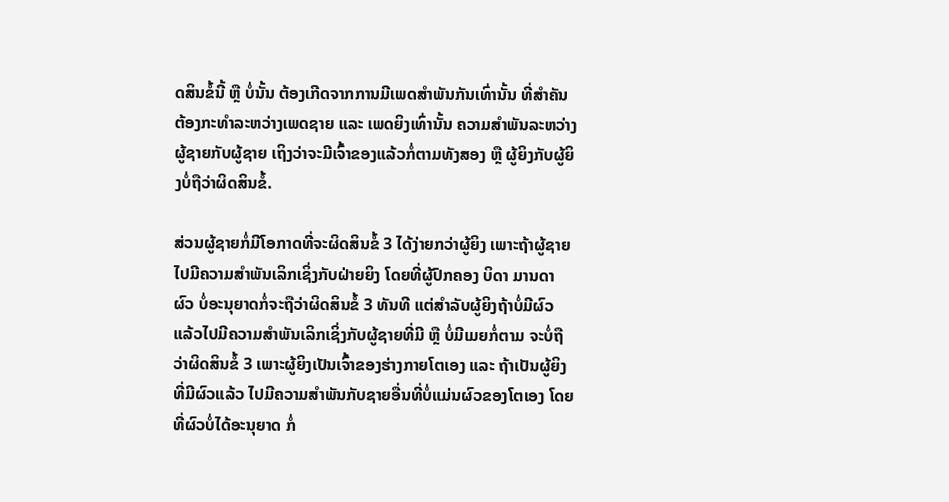ດສິນຂໍ້ນີ້ ຫຼື ບໍ່ນັ້ນ ຕ້ອງເກີດຈາກການມີເພດສໍາພັນກັນເທົ່ານັ້ນ ທີ່ສໍາຄັນຕ້ອງກະທໍາລະຫວ່າງເພດຊາຍ ແລະ ເພດຍິງເທົ່ານັ້ນ ຄວາມສໍາພັນລະຫວ່າງຜູ້ຊາຍກັບຜູ້ຊາຍ ເຖິງວ່າຈະມີເຈົ້າຂອງແລ້ວກໍ່ຕາມທັງສອງ ຫຼື ຜູ້ຍິງກັບຜູ້ຍິງບໍ່ຖືວ່າຜິດສິນຂໍ້.

ສ່ວນຜູ້ຊາຍກໍ່ມີໂອກາດທີ່ຈະຜິດສິນຂໍ້ 3 ໄດ້ງ່າຍກວ່າຜູ້ຍິງ ເພາະຖ້າຜູ້ຊາຍໄປມີຄວາມສໍາພັນເລິກເຊິ່ງກັບຝ່າຍຍິງ ໂດຍທີ່ຜູ້ປົກຄອງ ບິດາ ມານດາ ຜົວ ບໍ່ອະນຸຍາດກໍ່ຈະຖືວ່າຜິດສິນຂໍ້ 3 ທັນທີ ແຕ່ສໍາລັບຜູ້ຍິງຖ້າບໍ່ມີຜົວ ແລ້ວໄປມີຄວາມສໍາພັນເລິກເຊິ່ງກັບຜູ້ຊາຍທີ່ມີ ຫຼື ບໍ່ມີເມຍກໍ່ຕາມ ຈະບໍ່ຖືວ່າຜິດສິນຂໍ້ 3 ເພາະຜູ້ຍິງເປັນເຈົ້າຂອງຮ່າງກາຍໂຕເອງ ແລະ ຖ້າເປັນຜູ້ຍິງທີ່ມີຜົວແລ້ວ ໄປມີຄວາມສໍາພັນກັບຊາຍອື່ນທີ່ບໍ່ແມ່ນຜົວຂອງໂຕເອງ ໂດຍທີ່ຜົວບໍ່ໄດ້ອະນຸຍາດ ກໍ່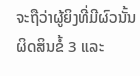ຈະຖືວ່າຜູ້ຍິງທີ່ມີຜົວນັ້ນຜິດສິນຂໍ້ 3 ແລະ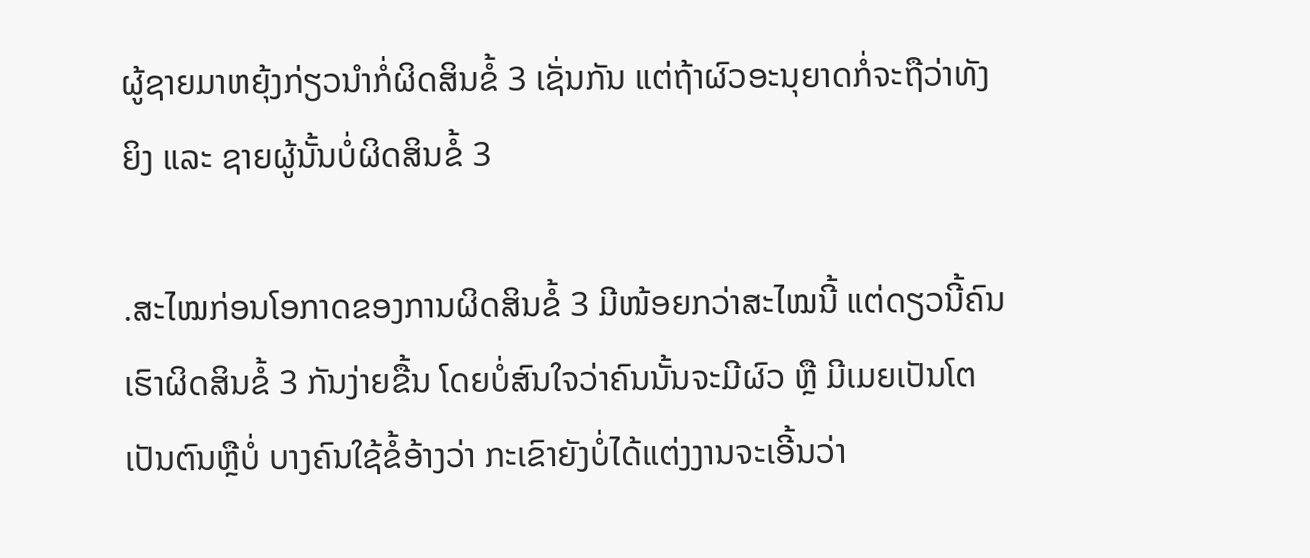ຜູ້ຊາຍມາຫຍຸ້ງກ່ຽວນໍາກໍ່ຜິດສິນຂໍ້ 3 ເຊັ່ນກັນ ແຕ່ຖ້າຜົວອະນຸຍາດກໍ່ຈະຖືວ່າທັງຍິງ ແລະ ຊາຍຜູ້ນັ້ນບໍ່ຜິດສິນຂໍ້ 3

.ສະໄໝກ່ອນໂອກາດຂອງການຜິດສິນຂໍ້ 3 ມີໜ້ອຍກວ່າສະໄໝນີ້ ແຕ່ດຽວນີ້ຄົນເຮົາຜິດສິນຂໍ້ 3 ກັນງ່າຍຂື້ນ ໂດຍບໍ່ສົນໃຈວ່າຄົນນັ້ນຈະມີຜົວ ຫຼື ມີເມຍເປັນໂຕເປັນຕົນຫຼືບໍ່ ບາງຄົນໃຊ້ຂໍ້ອ້າງວ່າ ກະເຂົາຍັງບໍ່ໄດ້ແຕ່ງງານຈະເອີ້ນວ່າ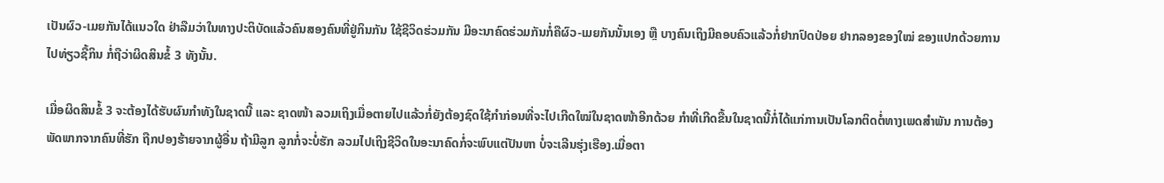ເປັນຜົວ-ເມຍກັນໄດ້ແນວໃດ ຢ່າລືມວ່າໃນທາງປະຕິບັດແລ້ວຄົນສອງຄົນທີ່ຢູ່ກິນກັນ ໃຊ້ຊີວິດຮ່ວມກັນ ມີອະນາຄົດຮ່ວມກັນກໍ່ຄືຜົວ-ເມຍກັນນັ້ນເອງ ຫຼື ບາງຄົນເຖິງມີຄອບຄົວແລ້ວກໍ່ຢາກປົດປ່ອຍ ຢາກລອງຂອງໃໝ່ ຂອງແປກດ້ວຍການໄປທ່ຽວຊື້ກິນ ກໍ່ຖືວ່າຜິດສິນຂໍ້ 3 ທັງນັ້ນ.

ເມື່ອຜິດສິນຂໍ້ 3 ຈະຕ້ອງໄດ້ຮັບຜົນກໍາທັງໃນຊາດນີ້ ແລະ ຊາດໜ້າ ລວມເຖິງເມື່ອຕາຍໄປແລ້ວກໍ່ຍັງຕ້ອງຊົດໃຊ້ກໍາກ່ອນທີ່ຈະໄປເກີດໃໝ່ໃນຊາດໜ້າອີກດ້ວຍ ກໍາທີ່ເກີດຂື້ນໃນຊາດນີ້ກໍ່ໄດ້ແກ່ການເປັນໂລກຕິດຕໍ່ທາງເພດສໍາພັນ ການຕ້ອງພັດພາກຈາກຄົນທີ່ຮັກ ຖືກປອງຮ້າຍຈາກຜູ້ອື່ນ ຖ້າມີລູກ ລູກກໍ່ຈະບໍ່ຮັກ ລວມໄປເຖິງຊີວິດໃນອະນາຄົດກໍ່ຈະພົບແຕ່ປັນຫາ ບໍ່ຈະເລີນຮຸ່ງເຮືອງ.ເມື່ອຕາ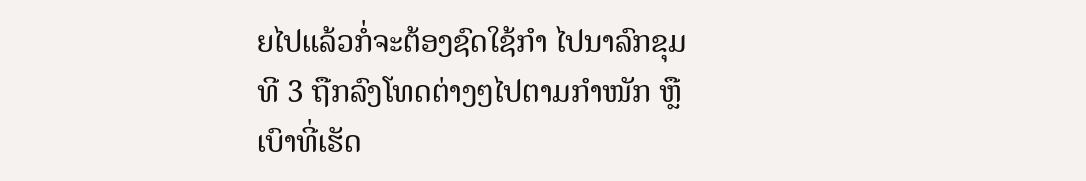ຍໄປແລ້ວກໍ່ຈະຕ້ອງຊົດໃຊ້ກໍາ ໄປນາລົກຂຸມທີ 3 ຖືກລົງໂທດຕ່າງໆໄປຕາມກໍາໜັກ ຫຼື ເບົາທີ່ເຮັດ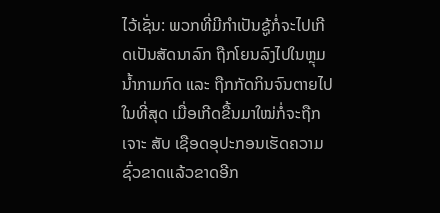ໄວ້ເຊັ່ນ: ພວກທີ່ມີກໍາເປັນຊູ້ກໍ່ຈະໄປເກີດເປັນສັດນາລົກ ຖືກໂຍນລົງໄປໃນຫຼຸມນໍ້າກາມກົດ ແລະ ຖືກກັດກິນຈົນຕາຍໄປໃນທີ່ສຸດ ເມື່ອເກີດຂື້ນມາໃໝ່ກໍ່ຈະຖືກເຈາະ ສັບ ເຊືອດອຸປະກອນເຮັດຄວາມຊົ່ວຂາດແລ້ວຂາດອີກ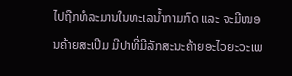ໄປຖືກທໍລະມານໃນທະເລນໍ້າກາມກົດ ແລະ ຈະມີໜອນຄ້າຍສະເປີມ ມີປາທີ່ມີລັກສະນະຄ້າຍອະໄວຍະວະເພ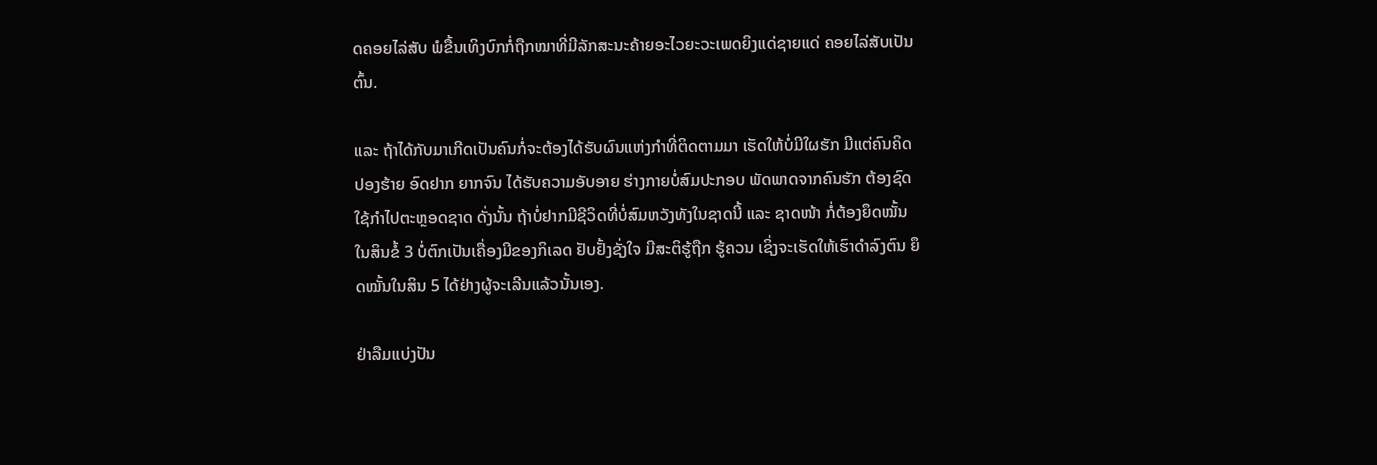ດຄອຍໄລ່ສັບ ພໍຂື້ນເທິງບົກກໍ່ຖືກໝາທີ່ມີລັກສະນະຄ້າຍອະໄວຍະວະເພດຍິງແດ່ຊາຍແດ່ ຄອຍໄລ່ສັບເປັນຕົ້ນ.

ແລະ ຖ້າໄດ້ກັບມາເກີດເປັນຄົນກໍ່ຈະຕ້ອງໄດ້ຮັບຜົນແຫ່ງກໍາທີ່ຕິດຕາມມາ ເຮັດໃຫ້ບໍ່ມີໃຜຮັກ ມີແຕ່ຄົນຄິດປອງຮ້າຍ ອົດຢາກ ຍາກຈົນ ໄດ້ຮັບຄວາມອັບອາຍ ຮ່າງກາຍບໍ່ສົມປະກອບ ພັດພາດຈາກຄົນຮັກ ຕ້ອງຊົດໃຊ້ກໍາໄປຕະຫຼອດຊາດ ດັ່ງນັ້ນ ຖ້າບໍ່ຢາກມີຊີວິດທີ່ບໍ່ສົມຫວັງທັງໃນຊາດນີ້ ແລະ ຊາດໜ້າ ກໍ່ຕ້ອງຍຶດໝັ້ນໃນສິນຂໍ້ 3 ບໍ່ຕົກເປັນເຄື່ອງມີຂອງກິເລດ ຢັບຢັ້ງຊັ່ງໃຈ ມີສະຕິຮູ້ຖືກ ຮູ້ຄວນ ເຊິ່ງຈະເຮັດໃຫ້ເຮົາດໍາລົງຕົນ ຍຶດໝັ້ນໃນສິນ 5 ໄດ້ຢ່າງຜູ້ຈະເລີນແລ້ວນັ້ນເອງ.

ຢ່າລືມແບ່ງປັນ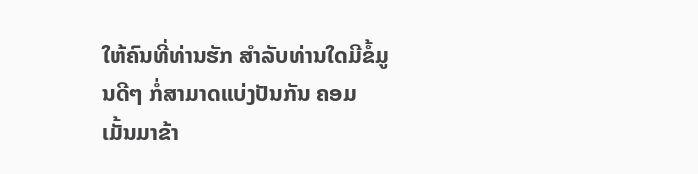ໃຫ້ຄົນທີ່ທ່ານຮັກ ສຳລັບທ່ານໃດມີຂໍ້ມູນດີໆ ກໍ່ສາມາດແບ່ງປັນກັນ ຄອມເມັ້ນມາຂ້າ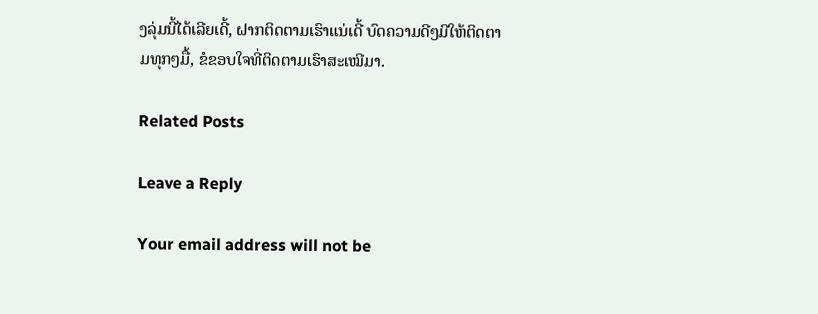ງລຸ່ມນີ້ໄດ້ເລີຍເດີ້, ຝາກຕິດຕາມເຮົາແນ່ເດີ້ ບົດຄວາມດີໆມີໃຫ້ຕິດຕາມທຸກໆມື້, ຂໍຂອບໃຈທີ່ຕິດຕາມເຮົາສະເໝີມາ.

Related Posts

Leave a Reply

Your email address will not be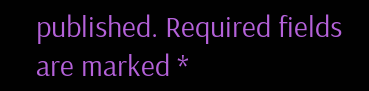published. Required fields are marked *